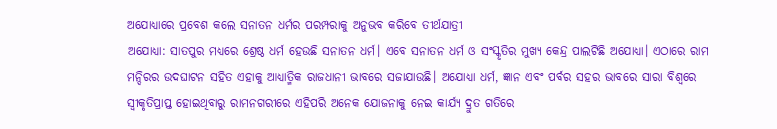ଅଯୋଧ୍ୟାରେ ପ୍ରବେଶ କଲେ ସନାତନ ଧର୍ମର ପରମ୍ପରାକୁ ଅନୁଭବ କରିବେ ତୀର୍ଥଯାତ୍ରୀ
ଅଯୋଧ୍ୟା: ସାତପୁର ମଧ୍ୟରେ ଶ୍ରେଷ୍ଠ ଧର୍ମ ହେଉଛି ସନାତନ ଧର୍ମ। ଏବେ ସନାତନ ଧର୍ମ ଓ ସଂସ୍କୃତିର ମୁଖ୍ୟ କେନ୍ଦ୍ର ପାଲଟିଛି ଅଯୋଧ୍ୟା। ଏଠାରେ ରାମ ମନ୍ଦିରର ଉଦଘାଟନ ସହିତ ଏହାକୁ ଆଧ୍ୟାତ୍ମିକ ରାଜଧାନୀ ଭାବରେ ସଜାଯାଉଛି। ଅଯୋଧ୍ୟା ଧର୍ମ, ଜ୍ଞାନ ଏବଂ ପର୍ବର ସହର ଭାବରେ ସାରା ବିଶ୍ୱରେ ସ୍ୱୀକୃତିପ୍ରାପ୍ତ ହୋଇଥିବାରୁ ରାମନଗରୀରେ ଏହିପରି ଅନେକ ଯୋଜନାକୁ ନେଇ କାର୍ଯ୍ୟ ଦ୍ରୁତ ଗତିରେ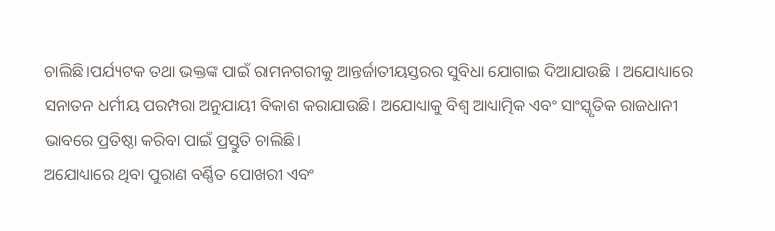ଚାଲିଛି।ପର୍ଯ୍ୟଟକ ତଥା ଭକ୍ତଙ୍କ ପାଇଁ ରାମନଗରୀକୁ ଆନ୍ତର୍ଜାତୀୟସ୍ତରର ସୁବିଧା ଯୋଗାଇ ଦିଆଯାଉଛି । ଅଯୋଧ୍ୟାରେ ସନାତନ ଧର୍ମୀୟ ପରମ୍ପରା ଅନୁଯାୟୀ ବିକାଶ କରାଯାଉଛି। ଅଯୋଧ୍ୟାକୁ ବିଶ୍ବ ଆଧ୍ୟାତ୍ମିକ ଏବଂ ସାଂସ୍କୃତିକ ରାଜଧାନୀ ଭାବରେ ପ୍ରତିଷ୍ଠା କରିବା ପାଇଁ ପ୍ରସ୍ତୁତି ଚାଲିଛି।
ଅଯୋଧ୍ୟାରେ ଥିବା ପୁରାଣ ବର୍ଣ୍ଣିତ ପୋଖରୀ ଏବଂ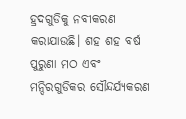ହ୍ରଦଗୁଡିକୁ ନବୀକରଣ କରାଯାଉଛି। ଶହ ଶହ ବର୍ଷ ପୁରୁଣା ମଠ ଏବଂ ମନ୍ଦିରଗୁଡିକର ସୌନ୍ଦର୍ଯ୍ୟକରଣ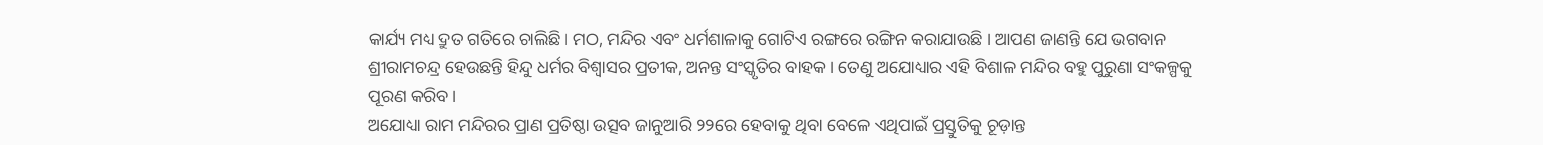କାର୍ଯ୍ୟ ମଧ୍ୟ ଦ୍ରୁତ ଗତିରେ ଚାଲିଛି। ମଠ, ମନ୍ଦିର ଏବଂ ଧର୍ମଶାଳାକୁ ଗୋଟିଏ ରଙ୍ଗରେ ରଙ୍ଗିନ କରାଯାଉଛି । ଆପଣ ଜାଣନ୍ତି ଯେ ଭଗବାନ ଶ୍ରୀରାମଚନ୍ଦ୍ର ହେଉଛନ୍ତି ହିନ୍ଦୁ ଧର୍ମର ବିଶ୍ୱାସର ପ୍ରତୀକ, ଅନନ୍ତ ସଂସ୍କୃତିର ବାହକ। ତେଣୁ ଅଯୋଧ୍ୟାର ଏହି ବିଶାଳ ମନ୍ଦିର ବହୁ ପୁରୁଣା ସଂକଳ୍ପକୁ ପୂରଣ କରିବ।
ଅଯୋଧ୍ୟା ରାମ ମନ୍ଦିରର ପ୍ରାଣ ପ୍ରତିଷ୍ଠା ଉତ୍ସବ ଜାନୁଆରି ୨୨ରେ ହେବାକୁ ଥିବା ବେଳେ ଏଥିପାଇଁ ପ୍ରସ୍ତୁତିକୁ ଚୂଡ଼ାନ୍ତ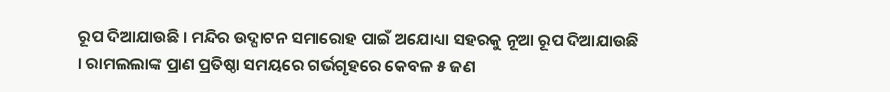ରୂପ ଦିଆଯାଉଛି । ମନ୍ଦିର ଉଦ୍ଘାଟନ ସମାରୋହ ପାଇଁ ଅଯୋଧ୍ୟା ସହରକୁ ନୂଆ ରୂପ ଦିଆଯାଉଛି । ରାମଲଲାଙ୍କ ପ୍ରାଣ ପ୍ରତିଷ୍ଠା ସମୟରେ ଗର୍ଭଗୃହରେ କେବଳ ୫ ଜଣ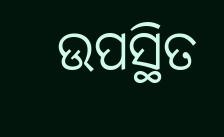ଉପସ୍ଥିତ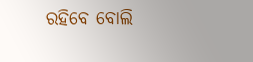ରହିବେ ବୋଲି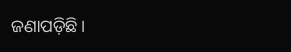ଜଣାପଡ଼ିଛି।